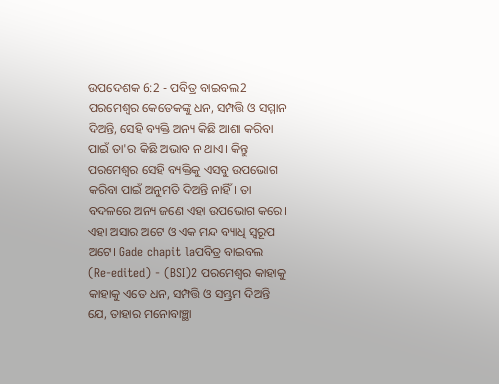ଉପଦେଶକ 6:2 - ପବିତ୍ର ବାଇବଲ2 ପରମେଶ୍ୱର କେତେକଙ୍କୁ ଧନ, ସମ୍ପତ୍ତି ଓ ସମ୍ମାନ ଦିଅନ୍ତି, ସେହି ବ୍ୟକ୍ତି ଅନ୍ୟ କିଛି ଆଶା କରିବା ପାଇଁ ତା'ର କିଛି ଅଭାବ ନ ଥାଏ। କିନ୍ତୁ ପରମେଶ୍ୱର ସେହି ବ୍ୟକ୍ତିକୁ ଏସବୁ ଉପଭୋଗ କରିବା ପାଇଁ ଅନୁମତି ଦିଅନ୍ତି ନାହିଁ। ତା ବଦଳରେ ଅନ୍ୟ ଜଣେ ଏହା ଉପଭୋଗ କରେ। ଏହା ଅସାର ଅଟେ ଓ ଏକ ମନ୍ଦ ବ୍ୟାଧି ସ୍ୱରୂପ ଅଟେ। Gade chapit laପବିତ୍ର ବାଇବଲ (Re-edited) - (BSI)2 ପରମେଶ୍ଵର କାହାକୁ କାହାକୁ ଏତେ ଧନ, ସମ୍ପତ୍ତି ଓ ସମ୍ଭ୍ରମ ଦିଅନ୍ତି ଯେ, ତାହାର ମନୋବାଞ୍ଛା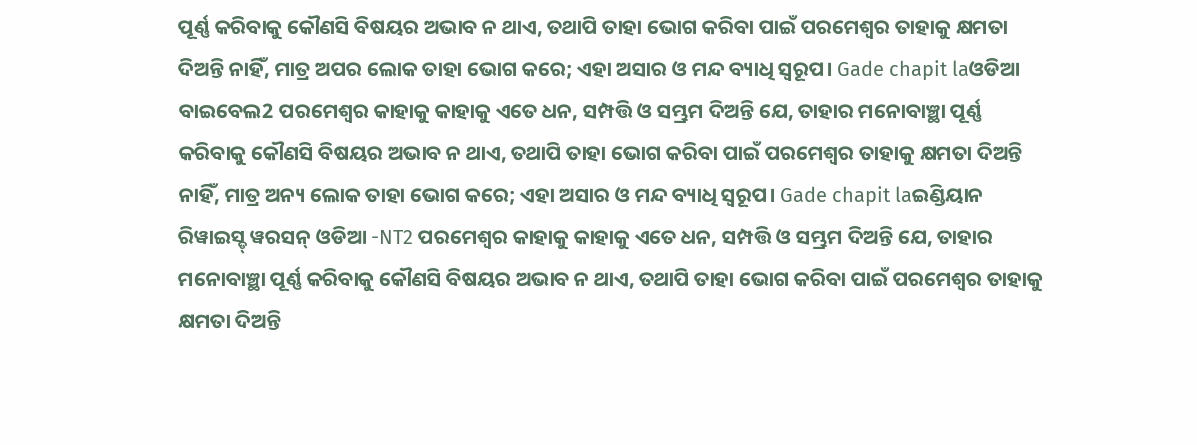ପୂର୍ଣ୍ଣ କରିବାକୁ କୌଣସି ବିଷୟର ଅଭାବ ନ ଥାଏ, ତଥାପି ତାହା ଭୋଗ କରିବା ପାଇଁ ପରମେଶ୍ଵର ତାହାକୁ କ୍ଷମତା ଦିଅନ୍ତି ନାହିଁ, ମାତ୍ର ଅପର ଲୋକ ତାହା ଭୋଗ କରେ; ଏହା ଅସାର ଓ ମନ୍ଦ ବ୍ୟାଧି ସ୍ଵରୂପ। Gade chapit laଓଡିଆ ବାଇବେଲ2 ପରମେଶ୍ୱର କାହାକୁ କାହାକୁ ଏତେ ଧନ, ସମ୍ପତ୍ତି ଓ ସମ୍ଭ୍ରମ ଦିଅନ୍ତି ଯେ, ତାହାର ମନୋବାଞ୍ଛା ପୂର୍ଣ୍ଣ କରିବାକୁ କୌଣସି ବିଷୟର ଅଭାବ ନ ଥାଏ, ତଥାପି ତାହା ଭୋଗ କରିବା ପାଇଁ ପରମେଶ୍ୱର ତାହାକୁ କ୍ଷମତା ଦିଅନ୍ତି ନାହିଁ, ମାତ୍ର ଅନ୍ୟ ଲୋକ ତାହା ଭୋଗ କରେ; ଏହା ଅସାର ଓ ମନ୍ଦ ବ୍ୟାଧି ସ୍ୱରୂପ। Gade chapit laଇଣ୍ଡିୟାନ ରିୱାଇସ୍ଡ୍ ୱରସନ୍ ଓଡିଆ -NT2 ପରମେଶ୍ୱର କାହାକୁ କାହାକୁ ଏତେ ଧନ, ସମ୍ପତ୍ତି ଓ ସମ୍ଭ୍ରମ ଦିଅନ୍ତି ଯେ, ତାହାର ମନୋବାଞ୍ଛା ପୂର୍ଣ୍ଣ କରିବାକୁ କୌଣସି ବିଷୟର ଅଭାବ ନ ଥାଏ, ତଥାପି ତାହା ଭୋଗ କରିବା ପାଇଁ ପରମେଶ୍ୱର ତାହାକୁ କ୍ଷମତା ଦିଅନ୍ତି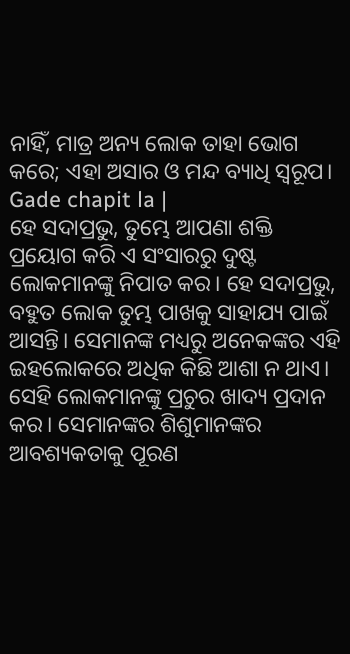ନାହିଁ, ମାତ୍ର ଅନ୍ୟ ଲୋକ ତାହା ଭୋଗ କରେ; ଏହା ଅସାର ଓ ମନ୍ଦ ବ୍ୟାଧି ସ୍ୱରୂପ। Gade chapit la |
ହେ ସଦାପ୍ରଭୁ, ତୁମ୍ଭେ ଆପଣା ଶକ୍ତି ପ୍ରୟୋଗ କରି ଏ ସଂସାରରୁ ଦୁଷ୍ଟ ଲୋକମାନଙ୍କୁ ନିପାତ କର। ହେ ସଦାପ୍ରଭୁ, ବହୁତ ଲୋକ ତୁମ୍ଭ ପାଖକୁ ସାହାଯ୍ୟ ପାଇଁ ଆସନ୍ତି। ସେମାନଙ୍କ ମଧ୍ୟରୁ ଅନେକଙ୍କର ଏହି ଇହଲୋକରେ ଅଧିକ କିଛି ଆଶା ନ ଥାଏ। ସେହି ଲୋକମାନଙ୍କୁ ପ୍ରଚୁର ଖାଦ୍ୟ ପ୍ରଦାନ କର। ସେମାନଙ୍କର ଶିଶୁମାନଙ୍କର ଆବଶ୍ୟକତାକୁ ପୂରଣ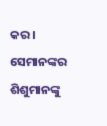କର। ସେମାନଙ୍କର ଶିଶୁମାନଙ୍କୁ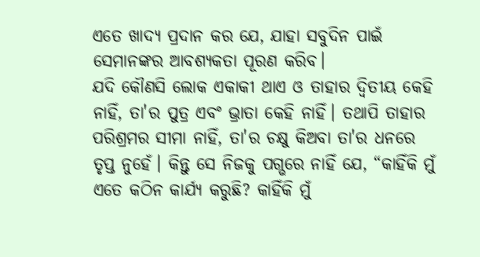ଏତେ ଖାଦ୍ୟ ପ୍ରଦାନ କର ଯେ, ଯାହା ସବୁଦିନ ପାଇଁ ସେମାନଙ୍କର ଆବଶ୍ୟକତା ପୂରଣ କରିବ।
ଯଦି କୌଣସି ଲୋକ ଏକାକୀ ଥାଏ ଓ ତାହାର ଦ୍ୱିତୀୟ କେହି ନାହିଁ, ତା'ର ପୁତ୍ର ଏବଂ ଭ୍ରାତା କେହି ନାହିଁ। ତଥାପି ତାହାର ପରିଶ୍ରମର ସୀମା ନାହିଁ, ତା'ର ଚକ୍ଷୁ କିଅବା ତା'ର ଧନରେ ତୃପ୍ତ ନୁହେଁ। କିନ୍ତୁ ସେ ନିଜକୁ ପଗ୍ଭରେ ନାହିଁ ଯେ, “କାହିଁକି ମୁଁ ଏତେ କଠିନ କାର୍ଯ୍ୟ କରୁଛି? କାହିଁକି ମୁଁ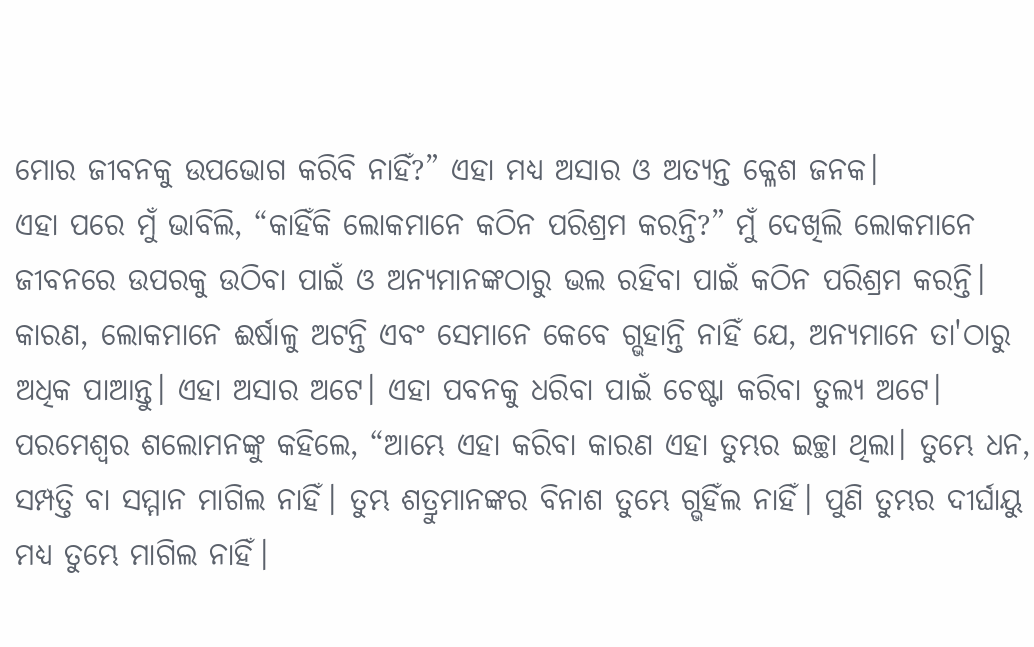ମୋର ଜୀବନକୁ ଉପଭୋଗ କରିବି ନାହିଁ?” ଏହା ମଧ୍ୟ ଅସାର ଓ ଅତ୍ୟନ୍ତ କ୍ଳେଶ ଜନକ।
ଏହା ପରେ ମୁଁ ଭାବିଲି, “କାହିଁକି ଲୋକମାନେ କଠିନ ପରିଶ୍ରମ କରନ୍ତି?” ମୁଁ ଦେଖିଲି ଲୋକମାନେ ଜୀବନରେ ଉପରକୁ ଉଠିବା ପାଇଁ ଓ ଅନ୍ୟମାନଙ୍କଠାରୁ ଭଲ ରହିବା ପାଇଁ କଠିନ ପରିଶ୍ରମ କରନ୍ତି। କାରଣ, ଲୋକମାନେ ଈର୍ଷାଳୁ ଅଟନ୍ତି ଏବଂ ସେମାନେ କେବେ ଗ୍ଭହାନ୍ତି ନାହିଁ ଯେ, ଅନ୍ୟମାନେ ତା'ଠାରୁ ଅଧିକ ପାଆନ୍ତୁ। ଏହା ଅସାର ଅଟେ। ଏହା ପବନକୁ ଧରିବା ପାଇଁ ଚେଷ୍ଟା କରିବା ତୁଲ୍ୟ ଅଟେ।
ପରମେଶ୍ୱର ଶଲୋମନଙ୍କୁ କହିଲେ, “ଆମ୍ଭେ ଏହା କରିବା କାରଣ ଏହା ତୁମ୍ଭର ଇଚ୍ଛା ଥିଲା। ତୁମ୍ଭେ ଧନ, ସମ୍ପତ୍ତି ବା ସମ୍ମାନ ମାଗିଲ ନାହିଁ। ତୁମ୍ଭ ଶତ୍ରୁମାନଙ୍କର ବିନାଶ ତୁମ୍ଭେ ଗ୍ଭହିଁଲ ନାହିଁ। ପୁଣି ତୁମ୍ଭର ଦୀର୍ଘାୟୁ ମଧ୍ୟ ତୁମ୍ଭେ ମାଗିଲ ନାହିଁ।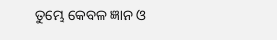ତୁମ୍ଭେ କେବଳ ଜ୍ଞାନ ଓ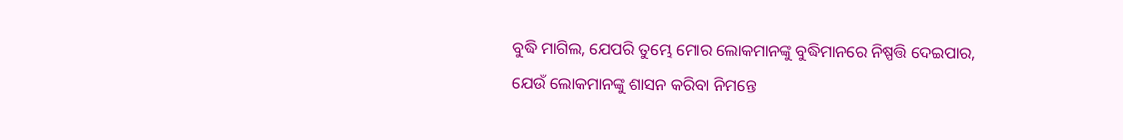ବୁଦ୍ଧି ମାଗିଲ, ଯେପରି ତୁମ୍ଭେ ମୋର ଲୋକମାନଙ୍କୁ ବୁଦ୍ଧିମାନରେ ନିଷ୍ପତ୍ତି ଦେଇପାର, ଯେଉଁ ଲୋକମାନଙ୍କୁ ଶାସନ କରିବା ନିମନ୍ତେ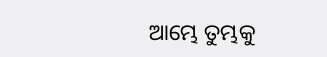ଆମ୍ଭେ ତୁମ୍ଭକୁ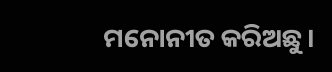ମନୋନୀତ କରିଅଛୁ।